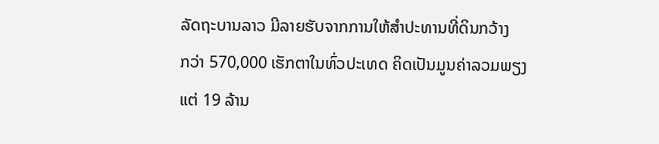ລັດຖະບານລາວ ມີລາຍຮັບຈາກການໃຫ້ສຳປະທານທີ່ດິນກວ້າງ
ກວ່າ 570,000 ເຮັກຕາໃນທົ່ວປະເທດ ຄິດເປັນມູນຄ່າລວມພຽງ
ແຕ່ 19 ລ້ານ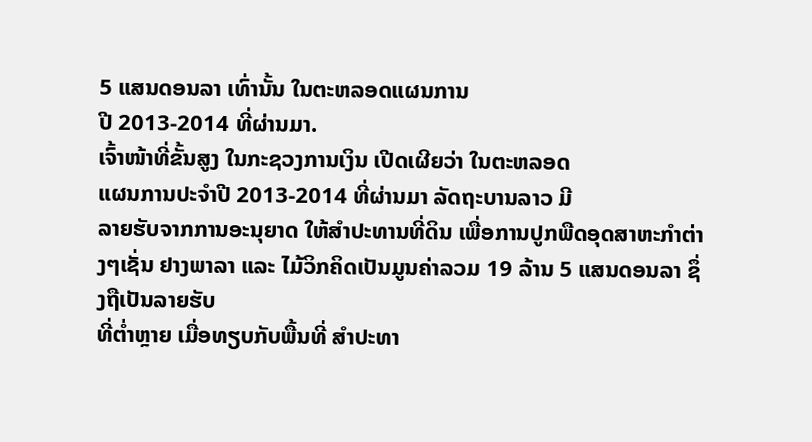5 ແສນດອນລາ ເທົ່ານັ້ນ ໃນຕະຫລອດແຜນການ
ປີ 2013-2014 ທີ່ຜ່ານມາ.
ເຈົ້າໜ້າທີ່ຂັ້ນສູງ ໃນກະຊວງການເງິນ ເປີດເຜີຍວ່າ ໃນຕະຫລອດ
ແຜນການປະຈຳປີ 2013-2014 ທີ່ຜ່ານມາ ລັດຖະບານລາວ ມີ
ລາຍຮັບຈາກການອະນຸຍາດ ໃຫ້ສຳປະທານທີ່ດິນ ເພື່ອການປູກພືດອຸດສາຫະກຳຕ່າງໆເຊັ່ນ ຢາງພາລາ ແລະ ໄມ້ວິກຄິດເປັນມູນຄ່າລວມ 19 ລ້ານ 5 ແສນດອນລາ ຊຶ່ງຖືເປັນລາຍຮັບ
ທີ່ຕ່ຳຫຼາຍ ເມື່ອທຽບກັບພື້ນທີ່ ສຳປະທາ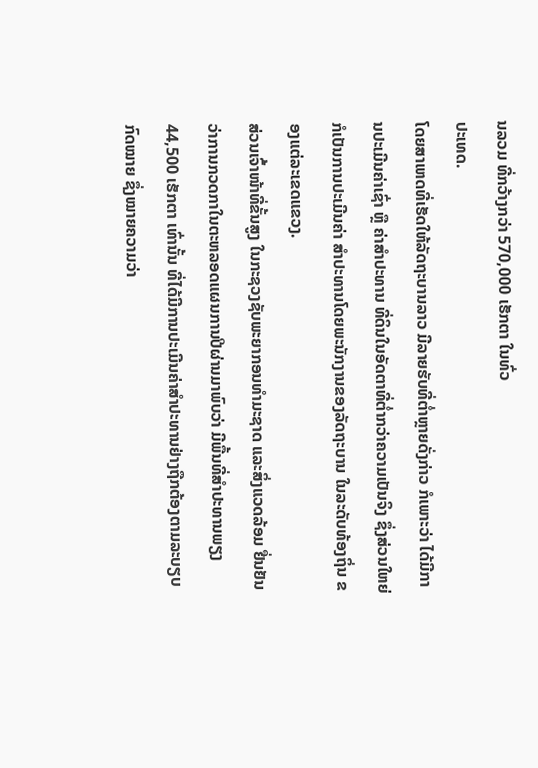ນລວມ ທີ່ກວ້າງກວ່າ 570,000 ເຮັກຕາ ໃນທົ່ວ
ປະເທດ.
ໂດຍສາເຫດທີ່ເຮັດໃຫ້ລັດຖະບານລາວ ມີລາຍຮັບທີ່ຕ່ຳຫຼາຍດັ່ງກ່າວ ກໍເພາະວ່າ ໄດ້ມີການປະເມີນຄ່າເຊົ່າ ຫຼື ຄ່າສຳປະທານ ທີ່ດິນໃນອັດຕາທີ່ຕ່ຳກວ່າຄວາມເປັນຈິງ ຊຶ່ງສ່ວນໃຫຍ່ ກໍເປັນການປະເມີນຄ່າ ສຳປະທານໂດຍພະນັກງານຂອງລັດຖະບານ ໃນລະດັບທ້ອງຖິ່ນ ຂອງແຕ່ລະເຂດແຂວງ.
ສ່ວນເຈົ້າໜ້າທີ່ຂັ້ນສູງ ໃນກະຊວງຊັບພະຍາກອນທຳມະຊາດ ແລະສິ່ງແວດລ້ອມ ຢື່ນຢັນ
ວ່າການກວດກາໃນຕະຫລອດແຜນການປີຜ່ານມາພົບວ່າ ມີພື້ນທີ່ສຳປະທານພຽງ 44,500 ເຮັກຕາ ເທົ່ານັ້ນ ທີ່ໄດ້ມີການປະເມີນຄ່າສຳປະທານຢ່າງຖືກຕ້ອງຕາມລະບຽບກົດໝາຍ ຊຶ່ງໝາຍຄວາມວ່າ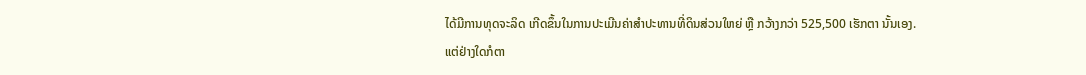ໄດ້ມີການທຸດຈະລິດ ເກີດຂຶ້ນໃນການປະເມີນຄ່າສຳປະທານທີ່ດິນສ່ວນໃຫຍ່ ຫຼື ກວ້າງກວ່າ 525,500 ເຮັກຕາ ນັ້ນເອງ.
ແຕ່ຢ່າງໃດກໍຕາ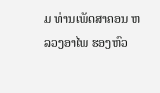ມ ທ່ານເພັດສາຄອນ ຫລວງອາໄພ ຮອງຫົວ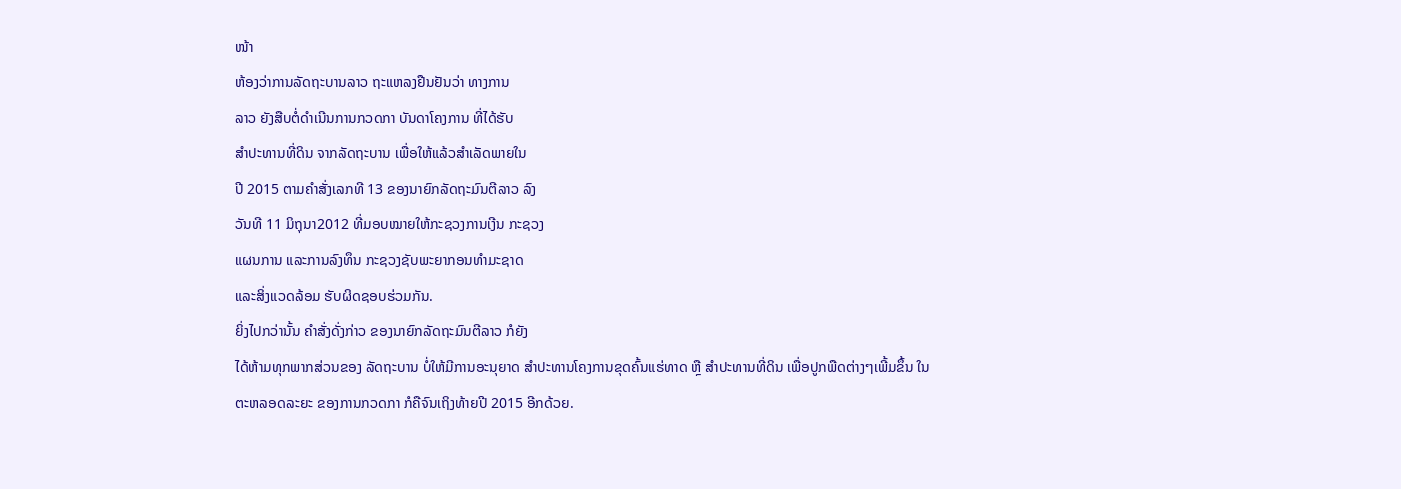ໜ້າ
ຫ້ອງວ່າການລັດຖະບານລາວ ຖະແຫລງຢືນຢັນວ່າ ທາງການ
ລາວ ຍັງສືບຕໍ່ດຳເນີນການກວດກາ ບັນດາໂຄງການ ທີ່ໄດ້ຮັບ
ສຳປະທານທີ່ດິນ ຈາກລັດຖະບານ ເພື່ອໃຫ້ແລ້ວສຳເລັດພາຍໃນ
ປີ 2015 ຕາມຄຳສັ່ງເລກທີ 13 ຂອງນາຍົກລັດຖະມົນຕີລາວ ລົງ
ວັນທີ 11 ມິຖຸນາ2012 ທີ່ມອບໝາຍໃຫ້ກະຊວງການເງີນ ກະຊວງ
ແຜນການ ແລະການລົງທຶນ ກະຊວງຊັບພະຍາກອນທຳມະຊາດ
ແລະສິ່ງແວດລ້ອມ ຮັບຜິດຊອບຮ່ວມກັນ.
ຍິ່ງໄປກວ່ານັ້ນ ຄຳສັ່ງດັ່ງກ່າວ ຂອງນາຍົກລັດຖະມົນຕີລາວ ກໍຍັງ
ໄດ້ຫ້າມທຸກພາກສ່ວນຂອງ ລັດຖະບານ ບໍ່ໃຫ້ມີການອະນຸຍາດ ສຳປະທານໂຄງການຂຸດຄົ້ນແຮ່ທາດ ຫຼື ສຳປະທານທີ່ດິນ ເພື່ອປູກພືດຕ່າງໆເພີ້ມຂຶ້ນ ໃນ
ຕະຫລອດລະຍະ ຂອງການກວດກາ ກໍຄືຈົນເຖິງທ້າຍປີ 2015 ອີກດ້ວຍ.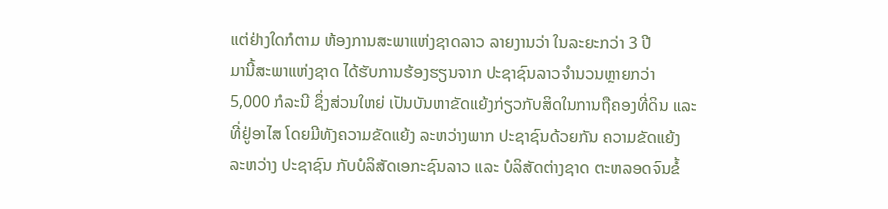ແຕ່ຢ່າງໃດກໍຕາມ ຫ້ອງການສະພາແຫ່ງຊາດລາວ ລາຍງານວ່າ ໃນລະຍະກວ່າ 3 ປີ
ມານີ້ສະພາແຫ່ງຊາດ ໄດ້ຮັບການຮ້ອງຮຽນຈາກ ປະຊາຊົນລາວຈຳນວນຫຼາຍກວ່າ
5,000 ກໍລະນີ ຊຶ່ງສ່ວນໃຫຍ່ ເປັນບັນຫາຂັດແຍ້ງກ່ຽວກັບສິດໃນການຖືຄອງທີ່ດິນ ແລະ
ທີ່ຢູ່ອາໄສ ໂດຍມີທັງຄວາມຂັດແຍ້ງ ລະຫວ່າງພາກ ປະຊາຊົນດ້ວຍກັນ ຄວາມຂັດແຍ້ງ
ລະຫວ່າງ ປະຊາຊົນ ກັບບໍລິສັດເອກະຊົນລາວ ແລະ ບໍລິສັດຕ່າງຊາດ ຕະຫລອດຈົນຂໍ້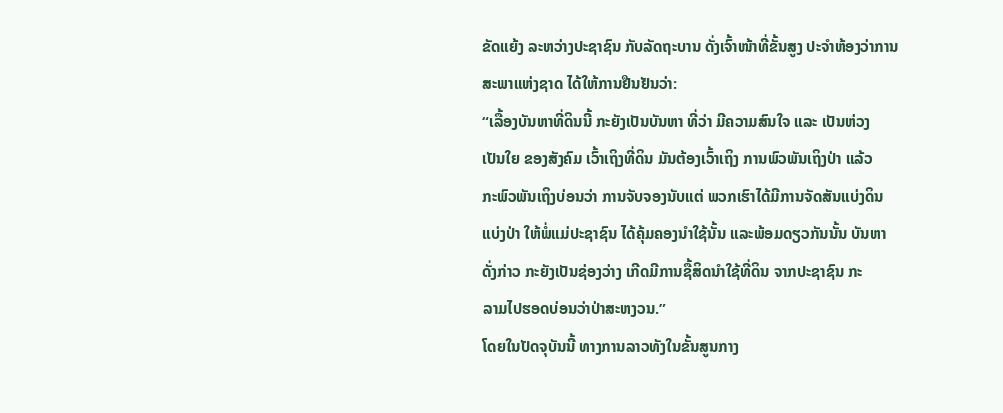ຂັດແຍ້ງ ລະຫວ່າງປະຊາຊົນ ກັບລັດຖະບານ ດັ່ງເຈົ້າໜ້າທີ່ຂັ້ນສູງ ປະຈຳຫ້ອງວ່າການ
ສະພາແຫ່ງຊາດ ໄດ້ໃຫ້ການຢືນຢັນວ່າ:
“ເລື້ອງບັນຫາທີ່ດິນນີ້ ກະຍັງເປັນບັນຫາ ທີ່ວ່າ ມີຄວາມສົນໃຈ ແລະ ເປັນຫ່ວງ
ເປັນໃຍ ຂອງສັງຄົມ ເວົ້າເຖິງທີ່ດິນ ມັນຕ້ອງເວົ້າເຖິງ ການພົວພັນເຖິງປ່າ ແລ້ວ
ກະພົວພັນເຖິງບ່ອນວ່າ ການຈັບຈອງນັບແຕ່ ພວກເຮົາໄດ້ມີການຈັດສັນແບ່ງດິນ
ແບ່ງປ່າ ໃຫ້ພໍ່ແມ່ປະຊາຊົນ ໄດ້ຄຸ້ມຄອງນຳໃຊ້ນັ້ນ ແລະພ້ອມດຽວກັນນັ້ນ ບັນຫາ
ດັ່ງກ່າວ ກະຍັງເປັນຊ່ອງວ່າງ ເກີດມີການຊື້ສິດນຳໃຊ້ທີ່ດິນ ຈາກປະຊາຊົນ ກະ
ລາມໄປຮອດບ່ອນວ່າປ່າສະຫງວນ.”
ໂດຍໃນປັດຈຸບັນນີ້ ທາງການລາວທັງໃນຂັ້ນສູນກາງ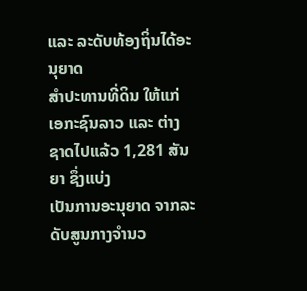ແລະ ລະດັບທ້ອງຖິ່ນໄດ້ອະນຸຍາດ
ສຳປະທານທີ່ດິນ ໃຫ້ແກ່ເອກະຊົນລາວ ແລະ ຕ່າງຊາດໄປແລ້ວ 1,281 ສັນຍາ ຊຶ່ງແບ່ງ
ເປັນການອະນຸຍາດ ຈາກລະດັບສູນກາງຈຳນວ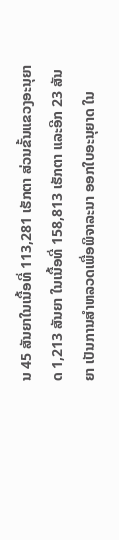ນ 45 ສັນຍາໃນເນື້ອທີ່ 113,281 ເຮັກຕາ ສ່ວນຂັ້ນແຂວງອະນຸຍາດ 1,213 ສັນຍາ ໃນເນື້ອທີ່ 158,813 ເຮັກຕາ ແລະອີກ 23 ສັນຍາ ເປັນການສຳຫລວດເພື່ອພິຈາລະນາ ອອກໃບອະນຸຍາດ ໃນ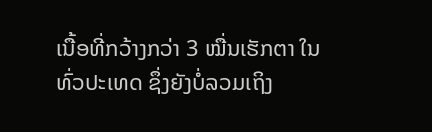ເນື້ອທີ່ກວ້າງກວ່າ 3 ໝື່ນເຮັກຕາ ໃນທົ່ວປະເທດ ຊຶ່ງຍັງບໍ່ລວມເຖິງ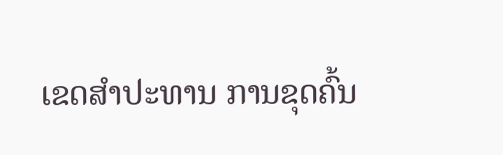ເຂດສຳປະທານ ການຂຸດຄົ້ນ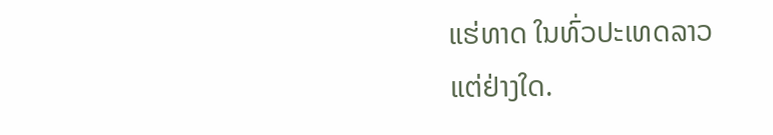ແຮ່ທາດ ໃນທົ່ວປະເທດລາວ
ແຕ່ຢ່າງໃດ.